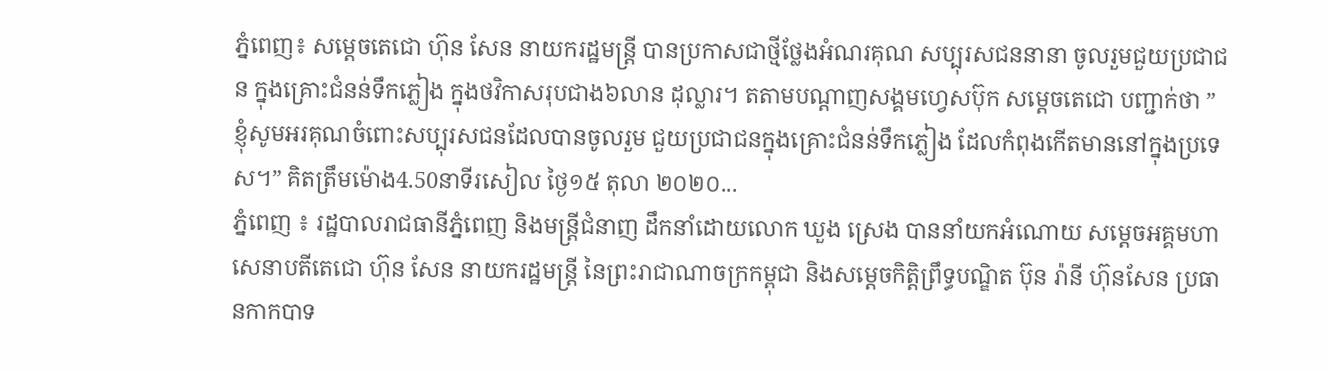ភ្នំពេញ៖ សម្តេចតេជោ ហ៊ុន សែន នាយករដ្ឋមន្រ្តី បានប្រកាសជាថ្មីថ្លែងអំណរគុណ សប្បុរសជននានា ចូលរួមជួយប្រជាជន ក្នុងគ្រោះជំនន់ទឹកភ្លៀង ក្នុងថវិកាសរុបជាង៦លាន ដុល្លារ។ តតាមបណ្តាញសង្គមហ្វេសប៊ុក សម្តេចតេជោ បញ្ជាក់ថា ” ខ្ញុំសូមអរគុណចំពោះសប្បុរសជនដែលបានចូលរួម ជួយប្រជាជនក្នុងគ្រោះជំនន់ទឹកភ្លៀង ដែលកំពុងកើតមាននៅក្នុងប្រទេស។” គិតត្រឹមម៉ោង4.50នាទីរសៀល ថ្ងៃ១៥ តុលា ២០២០...
ភ្នំពេញ ៖ រដ្ឋបាលរាជធានីភ្នំពេញ និងមន្ត្រីជំនាញ ដឹកនាំដោយលោក ឃួង ស្រេង បាននាំយកអំណោយ សម្ដេចអគ្គមហាសេនាបតីតេជោ ហ៊ុន សែន នាយករដ្ឋមន្ត្រី នៃព្រះរាជាណាចក្រកម្ពុជា និងសម្ដេចកិត្តិព្រឹទ្ធបណ្ឌិត ប៊ុន រ៉ានី ហ៊ុនសែន ប្រធានកាកបាទ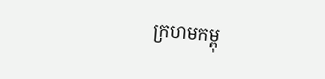ក្រហមកម្ពុ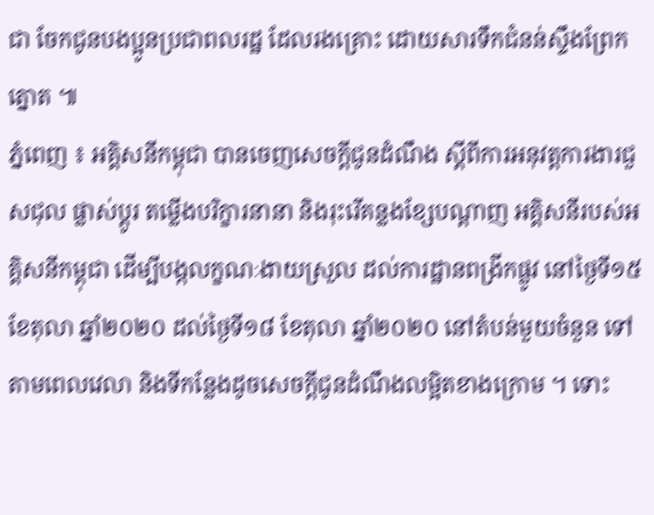ជា ចែកជូនបងប្អូនប្រជាពលរដ្ឋ ដែលរងគ្រោះ ដោយសារទឹកជំនន់ស្ទឹងព្រែកត្នោត ៕
ភ្នំពេញ ៖ អគ្គិសនីកម្ពុជា បានចេញសេចក្តីជូនដំណឹង ស្តីពីការអនុវត្តការងារជួសជុល ផ្លាស់ប្តូរ តម្លើងបរិក្ខារនានា និងរុះរើគន្លងខ្សែបណ្តាញ អគ្គិសនីរបស់អគ្គិសនីកម្ពុជា ដើម្បីបង្កលក្ខណៈងាយស្រួល ដល់ការដ្ឋានពង្រីកផ្លូវ នៅថ្ងៃទី១៥ ខែតុលា ឆ្នាំ២០២០ ដល់ថ្ងៃទី១៨ ខែតុលា ឆ្នាំ២០២០ នៅតំបន់មួយចំនួន ទៅតាមពេលវេលា និងទីកន្លែងដូចសេចក្តីជូនដំណឹងលម្អិតខាងក្រោម ។ ទោះ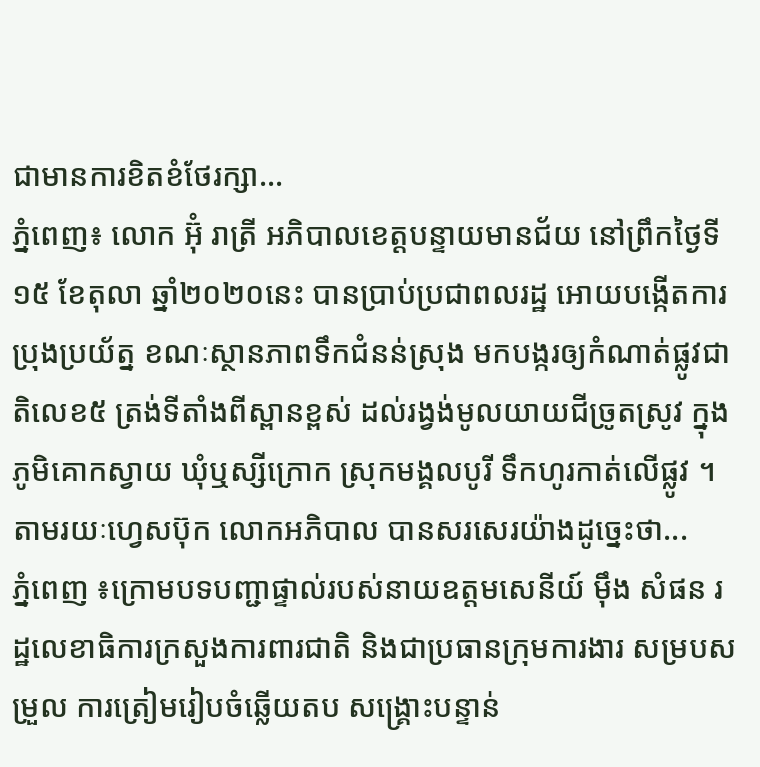ជាមានការខិតខំថែរក្សា...
ភ្នំពេញ៖ លោក អ៊ុំ រាត្រី អភិបាលខេត្តបន្ទាយមានជ័យ នៅព្រឹកថ្ងៃទី១៥ ខែតុលា ឆ្នាំ២០២០នេះ បានប្រាប់ប្រជាពលរដ្ឋ អោយបង្កើតការប្រុងប្រយ័ត្ន ខណៈស្ថានភាពទឹកជំនន់ស្រុង មកបង្ករឲ្យកំណាត់ផ្លូវជាតិលេខ៥ ត្រង់ទីតាំងពីស្ពានខ្ពស់ ដល់រង្វង់មូលយាយជីច្រូតស្រូវ ក្នុងភូមិគោកស្វាយ ឃុំឬស្សីក្រោក ស្រុកមង្គលបូរី ទឹកហូរកាត់លើផ្លូវ ។ តាមរយៈហ្វេសប៊ុក លោកអភិបាល បានសរសេរយ៉ាងដូច្នេះថា...
ភ្នំពេញ ៖ក្រោមបទបញ្ជាផ្ទាល់របស់នាយឧត្តមសេនីយ៍ ម៉ឹង សំផន រដ្ឋលេខាធិការក្រសួងការពារជាតិ និងជាប្រធានក្រុមការងារ សម្របសម្រួល ការត្រៀមរៀបចំឆ្លើយតប សង្គ្រោះបន្ទាន់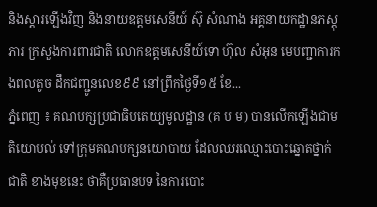និងស្តារឡើងវិញ និងនាយឧត្តមសេនីយ៍ ស៊ុ សំណាង អគ្គនាយកដ្ឋានភស្តុភារ ក្រសួងការពារជាតិ លោកឧត្តមសេនីយ៍ទោ ហ៊ុល សំអុន មេបញ្ជាការកងពលតូច ដឹកជញ្ជូនលេខ៩៩ នៅព្រឹកថ្ងៃទី១៥ ខែ...
ភ្នំពេញ ៖ គណបក្សប្រជាធិបតេយ្យមូលដ្ឋាន (គ ប ម) បានលើកឡើងជាមតិយោបល់ ទៅក្រុមគណបក្សនយោបាយ ដែលឈរឈ្មោះបោះឆ្នោតថ្នាក់ជាតិ ខាងមុខនេះ ថាគឺប្រធានបទ នៃការបោះ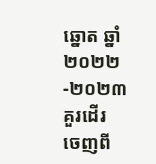ឆ្នោត ឆ្នាំ២០២២-២០២៣ គួរដើរ ចេញពី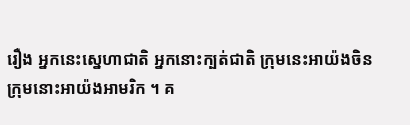រឿង អ្នកនេះស្នេហាជាតិ អ្នកនោះក្បត់ជាតិ ក្រុមនេះអាយ៉ងចិន ក្រុមនោះអាយ៉ងអាមរិក ។ គ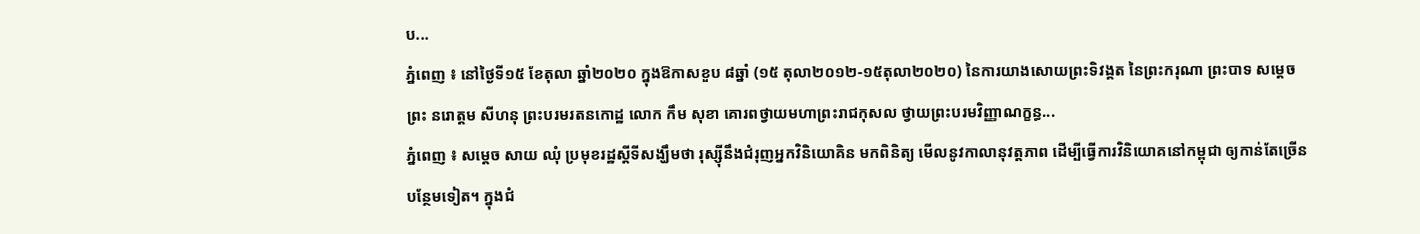ប...
ភ្នំពេញ ៖ នៅថ្ងៃទី១៥ ខែតុលា ឆ្នាំ២០២០ ក្នុងឱកាសខួប ៨ឆ្នាំ (១៥ តុលា២០១២-១៥តុលា២០២០) នៃការយាងសោយព្រះទិវង្គត នៃព្រះករុណា ព្រះបាទ សម្ដេច ព្រះ នរោត្ដម សីហនុ ព្រះបរមរតនកោដ្ឋ លោក កឹម សុខា គោរពថ្វាយមហាព្រះរាជកុសល ថ្វាយព្រះបរមវិញ្ញាណក្ខន្ធ...
ភ្នំពេញ ៖ សម្តេច សាយ ឈុំ ប្រមុខរដ្ឋស្តីទីសង្ឃឹមថា រុស្ស៊ីនឹងជំរុញអ្នកវិនិយោគិន មកពិនិត្យ មើលនូវកាលានុវត្តភាព ដើម្បីធ្វើការវិនិយោគនៅកម្ពុជា ឲ្យកាន់តែច្រើនបន្ថែមទៀត។ ក្នុងជំ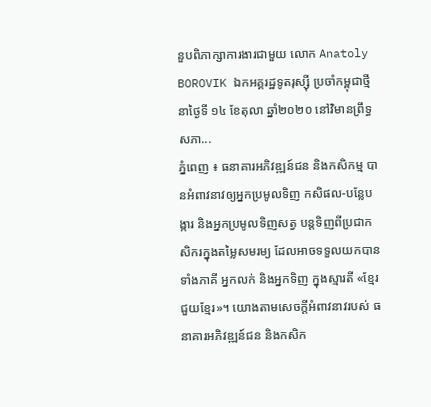នួបពិភាក្សាការងារជាមួយ លោក Anatoly BOROVIK ឯកអគ្គរដ្ឋទូតរុស្ស៊ី ប្រចាំកម្ពុជាថ្មី នាថ្ងៃទី ១៤ ខែតុលា ឆ្នាំ២០២០ នៅវិមានព្រឹទ្ធសភា...
ភ្នំពេញ ៖ ធនាគារអភិវឌ្ឍន៍ជន និងកសិកម្ម បានអំពាវនាវឲ្យអ្នកប្រមូលទិញ កសិផល-បន្លែបង្ការ និងអ្នកប្រមូលទិញសត្វ បន្តទិញពីប្រជាកសិករក្នុងតម្លៃសមរម្យ ដែលអាចទទួលយកបានទាំងភាគី អ្នកលក់ និងអ្នកទិញ ក្នុងស្មារតី «ខ្មែរជួយខ្មែរ»។ យោងតាមសេចក្ដីអំពាវនាវរបស់ ធនាគារអភិវឌ្ឍន៍ជន និងកសិក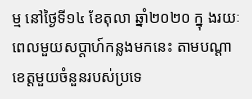ម្ម នៅថ្ងៃទី១៤ ខែតុលា ឆ្នាំ២០២០ ក្នុ ងរយៈពេលមួយសប្ដាហ៍កន្លងមកនេះ តាមបណ្ដាខេត្តមួយចំនួនរបស់ប្រទេ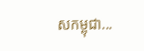សកម្ពុជា...